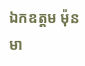ឯកឧត្តម ម៉ុន មា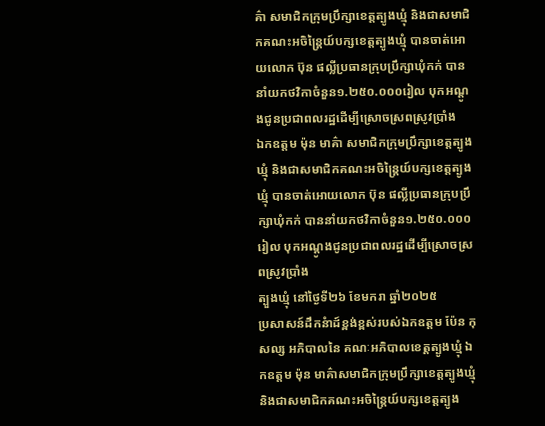គ៌ា សមាជិកក្រុមប្រឹក្សាខេត្តត្បូងឃ្មុំ និងជាសមាជិកគណះអចិន្ត្រៃយ៍បក្សខេត្តត្បូងឃ្មុំ បានចាត់អោយលោក ប៊ុន ផល្លីប្រធានក្រុបប្រឹក្សាឃុំកក់ បាននាំយកថវិកាចំនួន១.២៥០.០០០រៀល បុកអណ្តូងជូនប្រជាពលរដ្ឋដើម្បីស្រោចស្រពស្រូវប្រាំង
ឯកឧត្តម ម៉ុន មាគ៌ា សមាជិកក្រុមប្រឹក្សាខេត្តត្បូងឃ្មុំ និងជាសមាជិកគណះអចិន្ត្រៃយ៍បក្សខេត្តត្បូងឃ្មុំ បានចាត់អោយលោក ប៊ុន ផល្លីប្រធានក្រុបប្រឹក្សាឃុំកក់ បាននាំយកថវិកាចំនួន១.២៥០.០០០រៀល បុកអណ្តូងជូនប្រជាពលរដ្ឋដើម្បីស្រោចស្រពស្រូវប្រាំង
ត្បួងឃ្មុំ នៅថ្ងៃទី២៦ ខែមករា ឆ្នាំ២០២៥
ប្រសាសន៍ដឹកនំាដ៍ខ្ពង់ខ្ពស់របស់ឯកឧត្តម ប៉ែន កុសល្ស អភិបាលនៃ គណៈអភិបាលខេត្តត្បូងឃ្មុំ ឯកឧត្តម ម៉ុន មាគ៌ាសមាជិកក្រុមប្រឹក្សាខេត្តត្បូងឃ្មុំ និងជាសមាជិកគណះអចិន្ត្រៃយ៍បក្សខេត្តត្បូង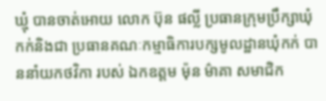ឃ្មុំ បានចាត់អោយ លោក ប៊ុន ផល្លី ប្រធានក្រុមប្រឹក្សាឃុំកក់និងជា ប្រធានគណៈកម្មាធិការបក្សមូលដ្ឋានឃុំកក់ បាននាំយកថវិកា របស់ ឯកឧត្តម ម៉ុន ម៌ាគា សមាជិក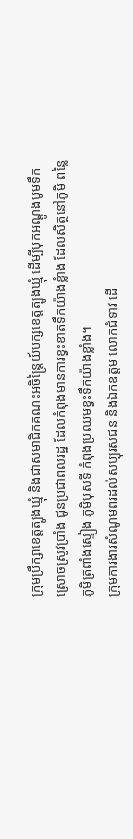ក្រុមប្រឹក្សាខេត្តត្បូងឃ្មុំ និងជាសមាជិកគណះអចិន្ត្រៃយ៍បក្សខេត្តត្បូងឃ្មុំ ដើម្បីបុកអណ្ដូងបូមទឹកស្រោចស្រូវប្រាំង ជូនប្រជាពលរដ្ឋ ដែលកំពុងមានការខ្វះខាតទឹកយ៉ាងខ្លំាង ដែលសិត្ថនៅភូមិ ពន្លៃ ភូមិត្រពាំងស្ទៀង ភូមិបុសទី កំពុងប្រឈមខ្វះទឹកយ៉ាងខ្លាំង។
ក្រុមការងារសំណូមពរដល់សប្បុរសជន និងឯកឧត្តម លោកជំទាវ ដើ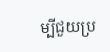ម្បីជួយប្រ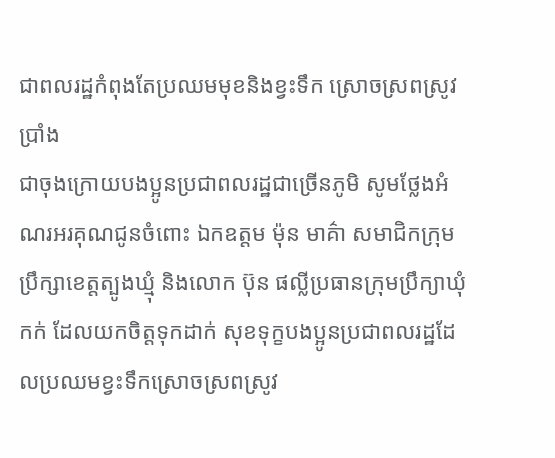ជាពលរដ្ឋកំពុងតែប្រឈមមុខនិងខ្វះទឹក ស្រោចស្រពស្រូវប្រាំង
ជាចុងក្រោយបងប្អូនប្រជាពលរដ្ឋជាច្រើនភូមិ សូមថ្លែងអំណរអរគុណជូនចំពោះ ឯកឧត្តម ម៉ុន មាគ៌ា សមាជិកក្រុមប្រឹក្សាខេត្តត្បូងឃ្មុំ និងលោក ប៊ុន ផល្លីប្រធានក្រុមប្រឹក្យាឃុំកក់ ដែលយកចិត្តទុកដាក់ សុខទុក្ខបងប្អូនប្រជាពលរដ្ឋដែលប្រឈមខ្វះទឹកស្រោចស្រពស្រូវ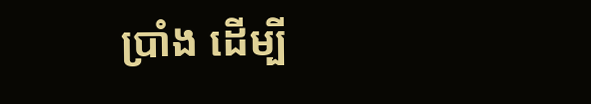ប្រាំង ដើម្បី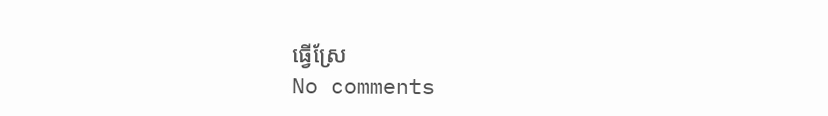ធ្វើស្រែ
No comments